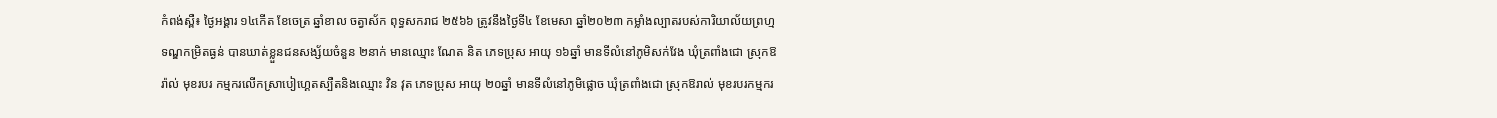កំពង់ស្ពឺ៖ ថ្ងៃអង្គារ ១៤កើត ខែចេត្រ ឆ្នាំខាល ចត្វាស័ក ពុទ្ធសករាជ ២៥៦៦ ត្រូវនឹងថ្ងៃទី៤ ខែមេសា ឆ្នាំ២០២៣ កម្លាំងល្បាតរបស់ការិយាល័យព្រហ្មទណ្ឌកម្រិតធ្ងន់ បានឃាត់ខ្លួនជនសង្ស័យចំនួន ២នាក់ មានឈ្មោះ ណែត និត ភេទប្រុស អាយុ ១៦ឆ្នាំ មានទីលំនៅភូមិសក់វែង ឃុំត្រពាំងជោ ស្រុកឱរ៉ាល់ មុខរបរ កម្មករលើកស្រាបៀហ្គេតស្បឺតនិងឈ្មោះ វិន វុត ភេទប្រុស អាយុ ២០ឆ្នាំ មានទីលំនៅភូមិផ្លោច ឃុំត្រពាំងជោ ស្រុកឱរាល់ មុខរបរកម្មករ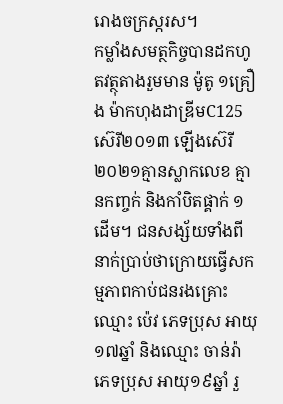រោងចក្រស្ករស។
កម្លាំងសមត្ថកិច្ចបានដកហូតវត្ថុតាងរួមមាន ម៉ូតូ ១គ្រឿង ម៉ាកហុងដាឌ្រីមC125 ស៊េរី២០១៣ ឡើងស៊េរី ២០២១គ្មានស្លាកលេខ គ្មានកញ្ចក់ និងកាំបិតផ្គាក់ ១ដើម។ ជនសង្ស័យទាំងពីនាក់ប្រាប់ថាក្រោយធ្វើសកម្មភាពកាប់ជនរងគ្រោះឈ្មោះ ប៉េវ ភេទប្រុស អាយុ១៧ឆ្នាំ និងឈ្មោះ ចាន់រ៉ា ភេទប្រុស អាយុ១៩ឆ្នាំ រួ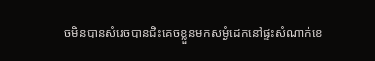ចមិនបានសំរេចបានជិះគេចខ្លួនមកសម្ងំដេកនៅផ្ទះសំណាក់ខេ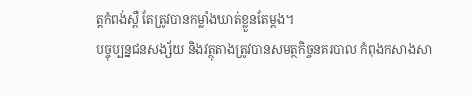ត្តកំពង់ស្ពឺ តែត្រូវបានកម្លាំងឃាត់ខ្លួនតែម្ដង។
បច្ចុប្បន្នជនសង្ស័យ និងវត្ថុតាងត្រូវបានសមត្ថកិច្ចនគរបាល កំពុងកសាងសា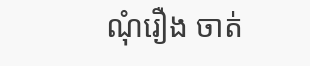ណុំរឿង ចាត់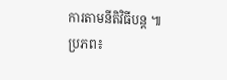ការតាមនីតិវិធីបន្ដ ៕
ប្រភព៖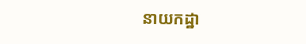នាយកដ្ឋា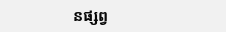នផ្សព្វ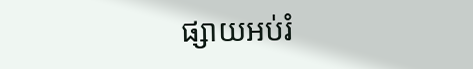ផ្សាយអប់រំ